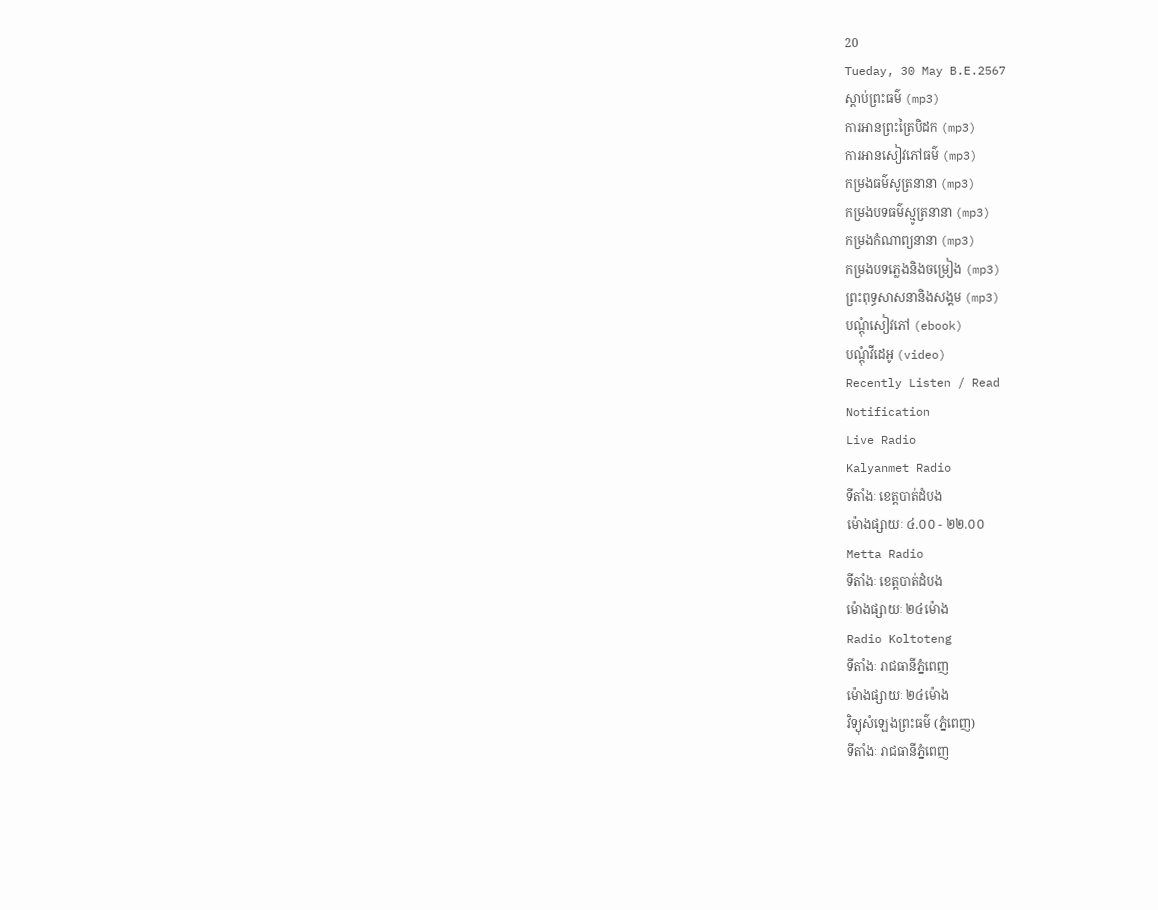20
Tueday, 30 May B.E.2567
ស្តាប់ព្រះធម៌ (mp3)
ការអានព្រះត្រៃបិដក (mp3)
ការអានសៀវភៅធម៌ (mp3)
កម្រងធម៌សូត្រនានា (mp3)
កម្រងបទធម៌ស្មូត្រនានា (mp3)
កម្រងកំណាព្យនានា (mp3)
កម្រងបទភ្លេងនិងចម្រៀង (mp3)
ព្រះពុទ្ធសាសនានិងសង្គម (mp3)
បណ្តុំសៀវភៅ (ebook)
បណ្តុំវីដេអូ (video)
Recently Listen / Read
Notification
Live Radio
Kalyanmet Radio
ទីតាំងៈ ខេត្តបាត់ដំបង
ម៉ោងផ្សាយៈ ៤.០០ - ២២.០០
Metta Radio
ទីតាំងៈ ខេត្តបាត់ដំបង
ម៉ោងផ្សាយៈ ២៤ម៉ោង
Radio Koltoteng
ទីតាំងៈ រាជធានីភ្នំពេញ
ម៉ោងផ្សាយៈ ២៤ម៉ោង
វិទ្យុសំឡេងព្រះធម៌ (ភ្នំពេញ)
ទីតាំងៈ រាជធានីភ្នំពេញ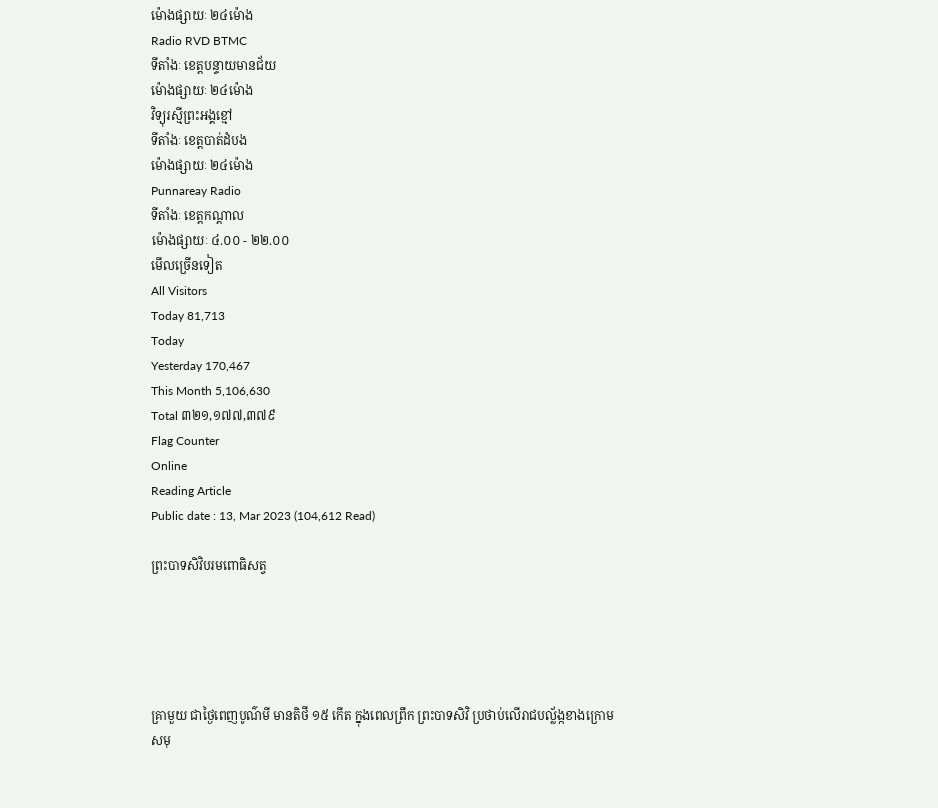ម៉ោងផ្សាយៈ ២៤ម៉ោង
Radio RVD BTMC
ទីតាំងៈ ខេត្តបន្ទាយមានជ័យ
ម៉ោងផ្សាយៈ ២៤ម៉ោង
វិទ្យុរស្មីព្រះអង្គខ្មៅ
ទីតាំងៈ ខេត្តបាត់ដំបង
ម៉ោងផ្សាយៈ ២៤ម៉ោង
Punnareay Radio
ទីតាំងៈ ខេត្តកណ្តាល
ម៉ោងផ្សាយៈ ៤.០០ - ២២.០០
មើលច្រើនទៀត
All Visitors
Today 81,713
Today
Yesterday 170,467
This Month 5,106,630
Total ៣២១,១៧៧,៣៧៩
Flag Counter
Online
Reading Article
Public date : 13, Mar 2023 (104,612 Read)

ព្រះបាទសិវិបរមពោធិសត្វ





គ្រាមួយ ជាថ្ងៃពេញបូណ៌មី មានតិថី ១៥ កើត ក្នុងពេលព្រឹក ព្រះបាទសិវិ ប្រថាប់លើរាជបល្ល័ង្កខាងក្រោមសមុ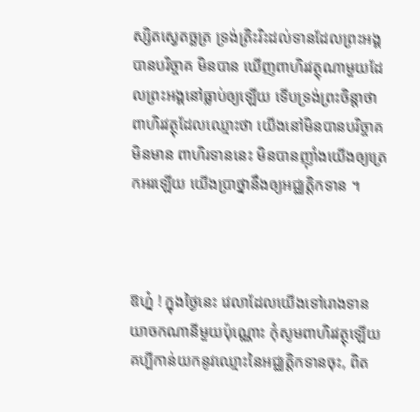ស្សិតស្វេតច្ឆត្រ ទ្រង់ត្រិះរិះដល់ទានដែលព្រះអង្គបានបរិច្ចាគ មិនបាន ឃើញពាហិរវត្ថុណាមួយដែលព្រះអង្គនៅធ្លាប់ឲ្យឡើយ ទើបទ្រង់ព្រះចិន្តាថា ពាហិរវត្ថុដែលឈ្មោះថា យើងនៅមិនបានបរិច្ចាគ មិនមាន ពាហិរទាននេះ មិនបានញ៉ាំងយើងឲ្យត្រេកអរឡើយ យើងប្រាថ្នានឹងឲ្យអជ្ឈត្តិកទាន ។



ឱហ៎្ន ! ក្នុងថ្ងៃនេះ វេលាដែលយើងទៅរោងទាន យាចកណានីមួយប៉ុណ្ណោះ កុំសូមពាហិរវត្ថុឡើយ គប្បីកាន់យកនូវឈ្មោះនៃអជ្ឈត្តិកទានចុះ, ពិត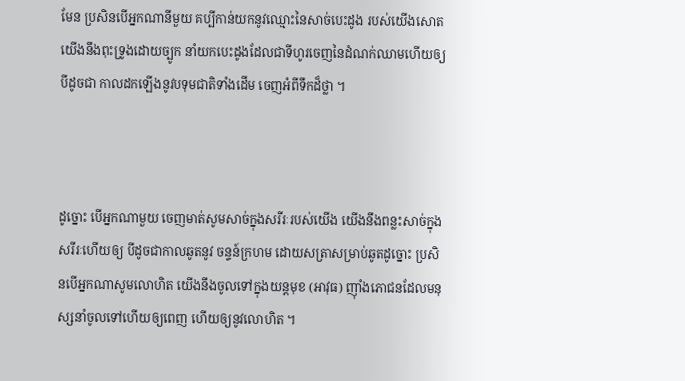មែន ប្រសិនបើអ្នកណានីមួយ គប្បីកាន់យកនូវឈ្មោះនៃសាច់បេះដូង របស់យើងសោត យើងនឹងពុះទ្រូងដោយច្បូក នាំយកបេះដូងដែលជាទីហូរចេញនៃដំណក់ឈាមហើយឲ្យ បីដូចជា កាលដកឡើងនូវបទុមជាតិទាំងដើម ចេញអំពីទឹកដ៏ថ្លា ។



ដូច្នោះ បើអ្នកណាមួយ ចេញមាត់សូមសាច់ក្នុងសរីរៈរបស់យើង យើងនឹងពន្លះសាច់ក្នុងសរីរៈហើយឲ្យ បីដូចជាកាលឆូតនូវ ចន្ទន៍ក្រហម ដោយសត្រាសម្រាប់ឆូតដូច្នោះ ប្រសិនបើអ្នកណាសូមលោហិត យើងនឹងចូលទៅក្នុងយន្តមុខ (អាវុធ) ញ៉ាំងភោជនដែលមនុស្សនាំចូលទៅហើយឲ្យពេញ ហើយឲ្យនូវលោហិត ។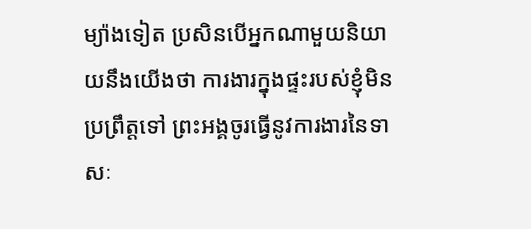ម្យ៉ាងទៀត ប្រសិនបើអ្នកណាមួយនិយាយនឹងយើងថា ការងារក្នុងផ្ទះរបស់ខ្ញុំមិនប្រព្រឹត្តទៅ ព្រះអង្គចូរធ្វើនូវការងារនៃទាសៈ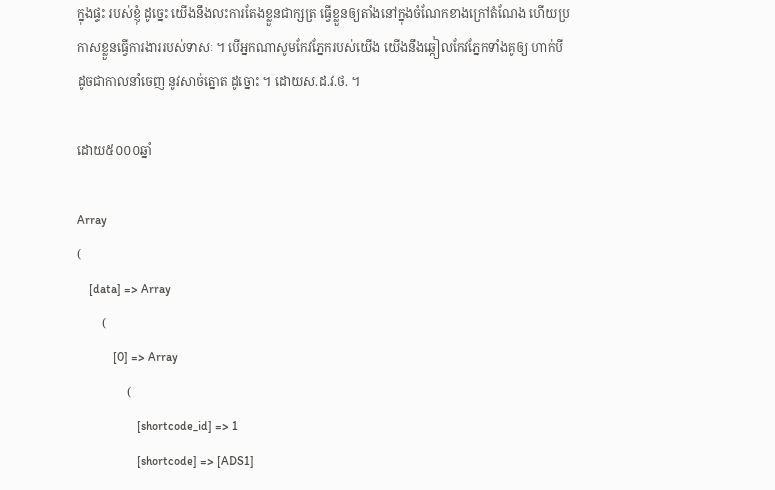ក្នុងផ្ទះ របស់ខ្ញុំ ដូច្នេះ យើងនឹងលះការតែងខ្លួនជាក្សត្រ ធ្វើខ្លួនឲ្យតាំងនៅក្នុងចំណែកខាងក្រៅតំណែង ហើយប្រកាសខ្លួនធ្វើការងាររបស់ទាសៈ ។ បើអ្នកណាសូមកែវភ្នែករបស់យើង យើងនឹងឆ្កៀលកែវភ្នែកទាំងគូឲ្យ ហាក់បីដូចជាកាលនាំចេញ នូវសាច់ត្នោត ដូច្នោះ ។ ដោយស.ដ.វ.ថ. ។

ដោយ៥០០០ឆ្នាំ

Array
(
    [data] => Array
        (
            [0] => Array
                (
                    [shortcode_id] => 1
                    [shortcode] => [ADS1]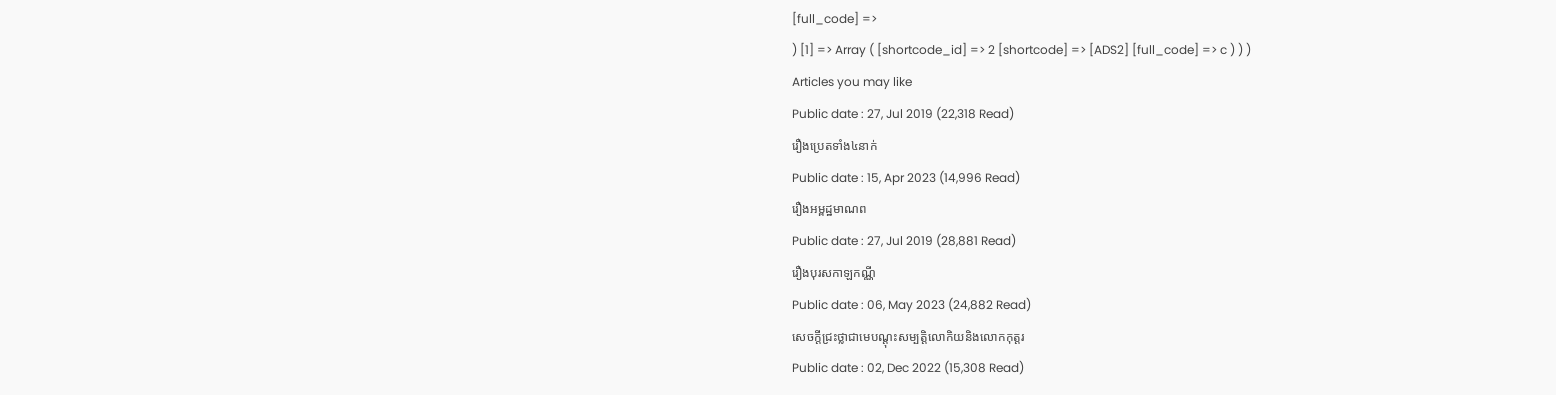[full_code] =>
) [1] => Array ( [shortcode_id] => 2 [shortcode] => [ADS2] [full_code] => c ) ) )
Articles you may like
Public date : 27, Jul 2019 (22,318 Read)
រឿងប្រេតទាំង៤នាក់
Public date : 15, Apr 2023 (14,996 Read)
រឿងអម្ពដ្ឋមាណព
Public date : 27, Jul 2019 (28,881 Read)
រឿងបុរសកាឡកណ្ណី
Public date : 06, May 2023 (24,882 Read)
សេចក្តីជ្រះថ្លាជាមេបណ្តុះសម្បត្តិលោកិយនិងលោកកុត្តរ
Public date : 02, Dec 2022 (15,308 Read)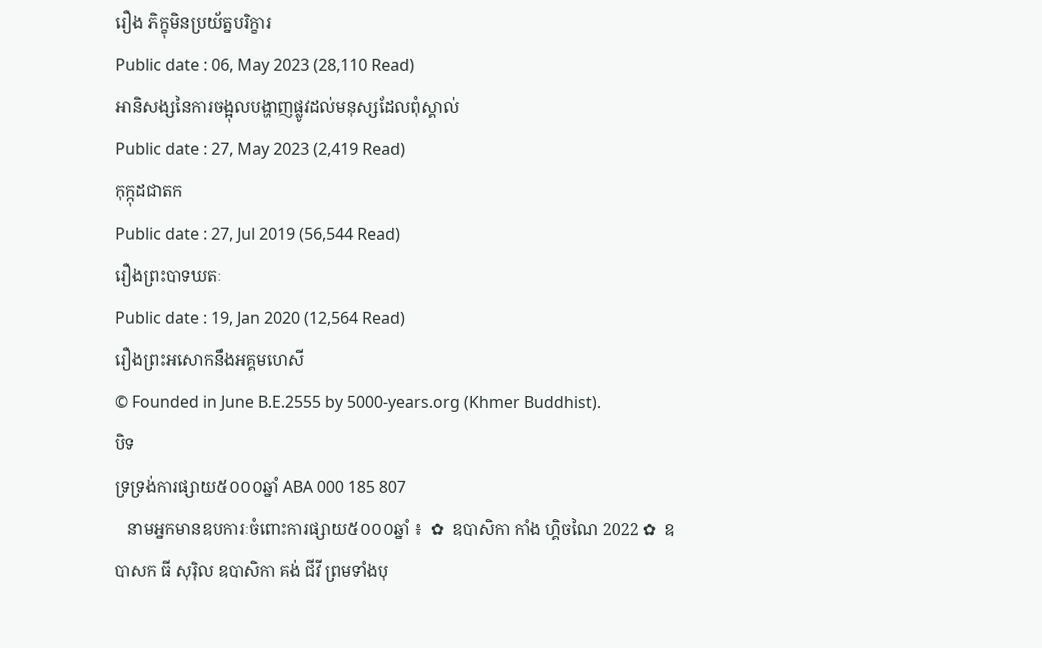រឿង ភិក្ខុមិនប្រយ័ត្នបរិក្ខារ
Public date : 06, May 2023 (28,110 Read)
អានិសង្សនៃការចង្អុលបង្ហាញផ្លូវដល់មនុស្សដែលពុំស្គាល់
Public date : 27, May 2023 (2,419 Read)
កុក្កុដជាតក
Public date : 27, Jul 2019 (56,544 Read)
រឿងព្រះបាទឃតៈ
Public date : 19, Jan 2020 (12,564 Read)
រឿងព្រះអសោកនឹងអគ្គមហេសី
© Founded in June B.E.2555 by 5000-years.org (Khmer Buddhist).
បិទ
ទ្រទ្រង់ការផ្សាយ៥០០០ឆ្នាំ ABA 000 185 807
   នាមអ្នកមានឧបការៈចំពោះការផ្សាយ៥០០០ឆ្នាំ ៖  ✿  ឧបាសិកា កាំង ហ្គិចណៃ 2022 ✿  ឧបាសក ធី សុរ៉ិល ឧបាសិកា គង់ ជីវី ព្រមទាំងបុ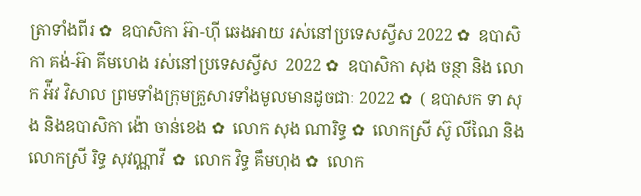ត្រាទាំងពីរ ✿  ឧបាសិកា អ៊ា-ហុី ឆេងអាយ រស់នៅប្រទេសស្វីស 2022 ✿  ឧបាសិកា គង់-អ៊ា គីមហេង រស់នៅប្រទេសស្វីស  2022 ✿  ឧបាសិកា សុង ចន្ថា និង លោក អ៉ីវ វិសាល ព្រមទាំងក្រុមគ្រួសារទាំងមូលមានដូចជាៈ 2022 ✿  ( ឧបាសក ទា សុង និងឧបាសិកា ង៉ោ ចាន់ខេង ✿  លោក សុង ណារិទ្ធ ✿  លោកស្រី ស៊ូ លីណៃ និង លោកស្រី រិទ្ធ សុវណ្ណាវី  ✿  លោក វិទ្ធ គឹមហុង ✿  លោក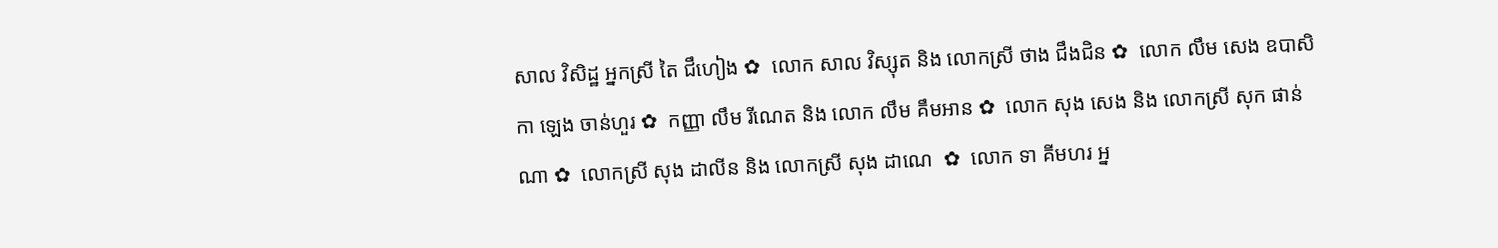សាល វិសិដ្ឋ អ្នកស្រី តៃ ជឹហៀង ✿  លោក សាល វិស្សុត និង លោកស្រី ថាង ជឹងជិន ✿  លោក លឹម សេង ឧបាសិកា ឡេង ចាន់ហួរ ✿  កញ្ញា លឹម រីណេត និង លោក លឹម គឹមអាន ✿  លោក សុង សេង និង លោកស្រី សុក ផាន់ណា ✿  លោកស្រី សុង ដាលីន និង លោកស្រី សុង ដាណេ  ✿  លោក ទា គីមហរ អ្ន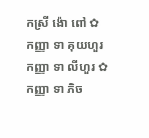កស្រី ង៉ោ ពៅ ✿  កញ្ញា ទា គុយហួរ កញ្ញា ទា លីហួរ ✿  កញ្ញា ទា ភិច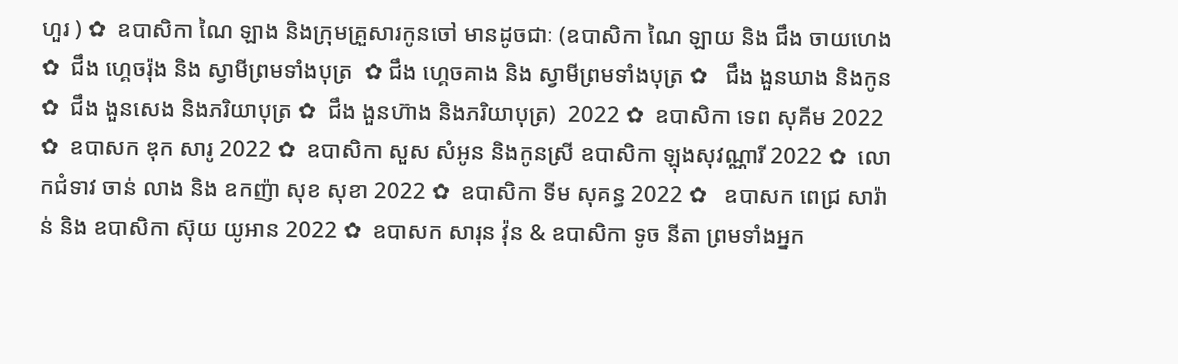ហួរ ) ✿  ឧបាសិកា ណៃ ឡាង និងក្រុមគ្រួសារកូនចៅ មានដូចជាៈ (ឧបាសិកា ណៃ ឡាយ និង ជឹង ចាយហេង  ✿  ជឹង ហ្គេចរ៉ុង និង ស្វាមីព្រមទាំងបុត្រ  ✿ ជឹង ហ្គេចគាង និង ស្វាមីព្រមទាំងបុត្រ ✿   ជឹង ងួនឃាង និងកូន  ✿  ជឹង ងួនសេង និងភរិយាបុត្រ ✿  ជឹង ងួនហ៊ាង និងភរិយាបុត្រ)  2022 ✿  ឧបាសិកា ទេព សុគីម 2022 ✿  ឧបាសក ឌុក សារូ 2022 ✿  ឧបាសិកា សួស សំអូន និងកូនស្រី ឧបាសិកា ឡុងសុវណ្ណារី 2022 ✿  លោកជំទាវ ចាន់ លាង និង ឧកញ៉ា សុខ សុខា 2022 ✿  ឧបាសិកា ទីម សុគន្ធ 2022 ✿   ឧបាសក ពេជ្រ សារ៉ាន់ និង ឧបាសិកា ស៊ុយ យូអាន 2022 ✿  ឧបាសក សារុន វ៉ុន & ឧបាសិកា ទូច នីតា ព្រមទាំងអ្នក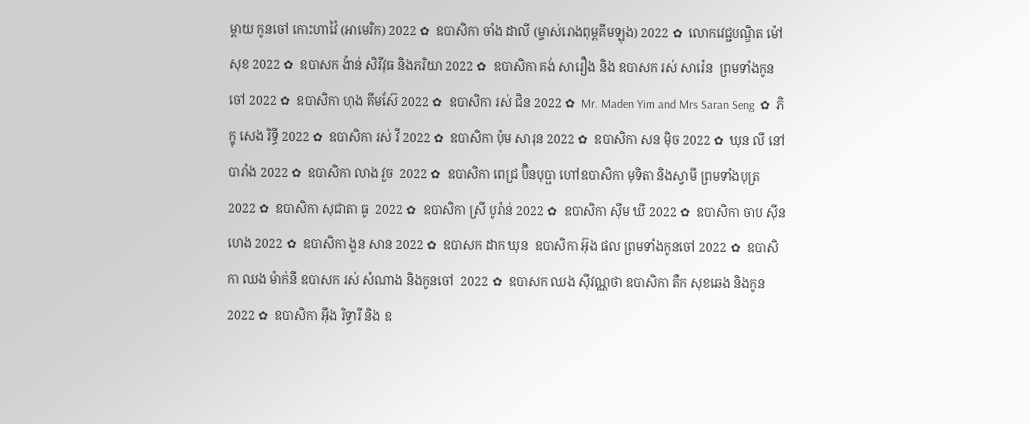ម្តាយ កូនចៅ កោះហាវ៉ៃ (អាមេរិក) 2022 ✿  ឧបាសិកា ចាំង ដាលី (ម្ចាស់រោងពុម្ពគីមឡុង) 2022 ✿  លោកវេជ្ជបណ្ឌិត ម៉ៅ សុខ 2022 ✿  ឧបាសក ង៉ាន់ សិរីវុធ និងភរិយា 2022 ✿  ឧបាសិកា គង់ សារឿង និង ឧបាសក រស់ សារ៉េន  ព្រមទាំងកូនចៅ 2022 ✿  ឧបាសិកា ហុង គីមស៊ែ 2022 ✿  ឧបាសិកា រស់ ជិន 2022 ✿  Mr. Maden Yim and Mrs Saran Seng  ✿  ភិក្ខុ សេង រិទ្ធី 2022 ✿  ឧបាសិកា រស់ វី 2022 ✿  ឧបាសិកា ប៉ុម សារុន 2022 ✿  ឧបាសិកា សន ម៉ិច 2022 ✿  ឃុន លី នៅបារាំង 2022 ✿  ឧបាសិកា លាង វួច  2022 ✿  ឧបាសិកា ពេជ្រ ប៊ិនបុប្ផា ហៅឧបាសិកា មុទិតា និងស្វាមី ព្រមទាំងបុត្រ  2022 ✿  ឧបាសិកា សុជាតា ធូ  2022 ✿  ឧបាសិកា ស្រី បូរ៉ាន់ 2022 ✿  ឧបាសិកា ស៊ីម ឃី 2022 ✿  ឧបាសិកា ចាប ស៊ីនហេង 2022 ✿  ឧបាសិកា ងួន សាន 2022 ✿  ឧបាសក ដាក ឃុន  ឧបាសិកា អ៊ុង ផល ព្រមទាំងកូនចៅ 2022 ✿  ឧបាសិកា ឈង ម៉ាក់នី ឧបាសក រស់ សំណាង និងកូនចៅ  2022 ✿  ឧបាសក ឈង សុីវណ្ណថា ឧបាសិកា តឺក សុខឆេង និងកូន 2022 ✿  ឧបាសិកា អុឹង រិទ្ធារី និង ឧ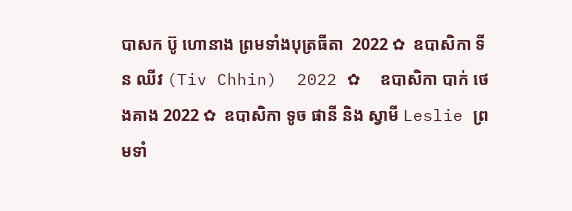បាសក ប៊ូ ហោនាង ព្រមទាំងបុត្រធីតា  2022 ✿  ឧបាសិកា ទីន ឈីវ (Tiv Chhin)  2022 ✿  ឧបាសិកា បាក់ ថេងគាង 2022 ✿  ឧបាសិកា ទូច ផានី និង ស្វាមី Leslie ព្រមទាំ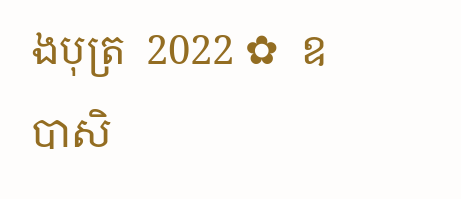ងបុត្រ  2022 ✿  ឧបាសិ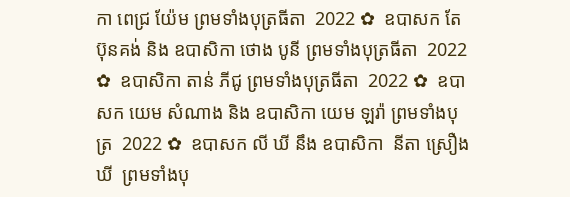កា ពេជ្រ យ៉ែម ព្រមទាំងបុត្រធីតា  2022 ✿  ឧបាសក តែ ប៊ុនគង់ និង ឧបាសិកា ថោង បូនី ព្រមទាំងបុត្រធីតា  2022 ✿  ឧបាសិកា តាន់ ភីជូ ព្រមទាំងបុត្រធីតា  2022 ✿  ឧបាសក យេម សំណាង និង ឧបាសិកា យេម ឡរ៉ា ព្រមទាំងបុត្រ  2022 ✿  ឧបាសក លី ឃី នឹង ឧបាសិកា  នីតា ស្រឿង ឃី  ព្រមទាំងបុ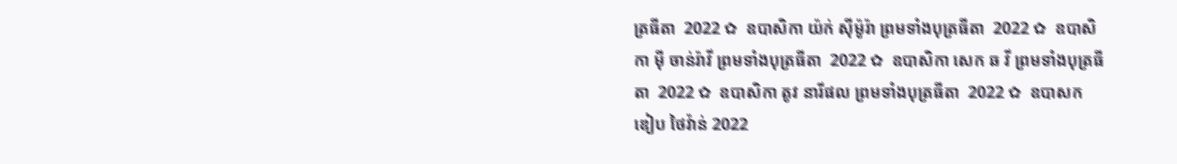ត្រធីតា  2022 ✿  ឧបាសិកា យ៉ក់ សុីម៉ូរ៉ា ព្រមទាំងបុត្រធីតា  2022 ✿  ឧបាសិកា មុី ចាន់រ៉ាវី ព្រមទាំងបុត្រធីតា  2022 ✿  ឧបាសិកា សេក ឆ វី ព្រមទាំងបុត្រធីតា  2022 ✿  ឧបាសិកា តូវ នារីផល ព្រមទាំងបុត្រធីតា  2022 ✿  ឧបាសក ឌៀប ថៃវ៉ាន់ 2022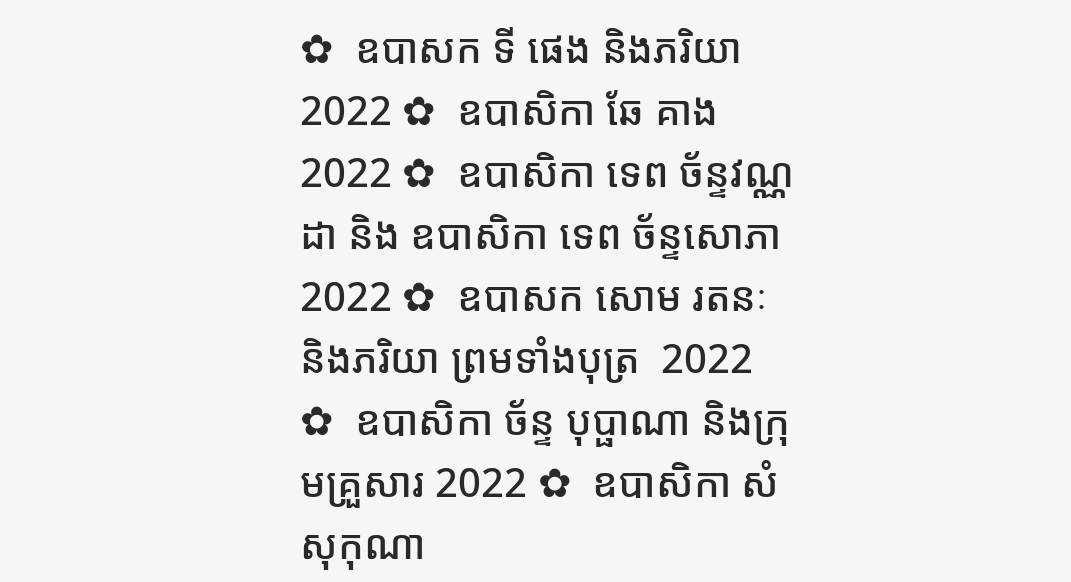✿  ឧបាសក ទី ផេង និងភរិយា 2022 ✿  ឧបាសិកា ឆែ គាង 2022 ✿  ឧបាសិកា ទេព ច័ន្ទវណ្ណដា និង ឧបាសិកា ទេព ច័ន្ទសោភា  2022 ✿  ឧបាសក សោម រតនៈ និងភរិយា ព្រមទាំងបុត្រ  2022 ✿  ឧបាសិកា ច័ន្ទ បុប្ផាណា និងក្រុមគ្រួសារ 2022 ✿  ឧបាសិកា សំ សុកុណា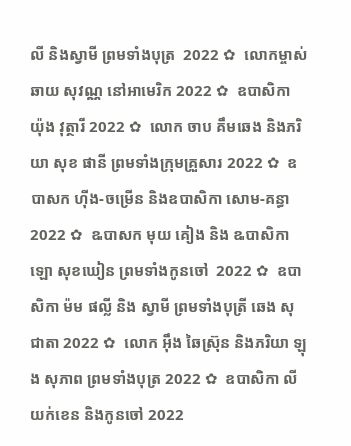លី និងស្វាមី ព្រមទាំងបុត្រ  2022 ✿  លោកម្ចាស់ ឆាយ សុវណ្ណ នៅអាមេរិក 2022 ✿  ឧបាសិកា យ៉ុង វុត្ថារី 2022 ✿  លោក ចាប គឹមឆេង និងភរិយា សុខ ផានី ព្រមទាំងក្រុមគ្រួសារ 2022 ✿  ឧបាសក ហ៊ីង-ចម្រើន និងឧបាសិកា សោម-គន្ធា 2022 ✿  ឩបាសក មុយ គៀង និង ឩបាសិកា ឡោ សុខឃៀន ព្រមទាំងកូនចៅ  2022 ✿  ឧបាសិកា ម៉ម ផល្លី និង ស្វាមី ព្រមទាំងបុត្រី ឆេង សុជាតា 2022 ✿  លោក អ៊ឹង ឆៃស្រ៊ុន និងភរិយា ឡុង សុភាព ព្រមទាំងបុត្រ 2022 ✿  ឧបាសិកា លី យក់ខេន និងកូនចៅ 2022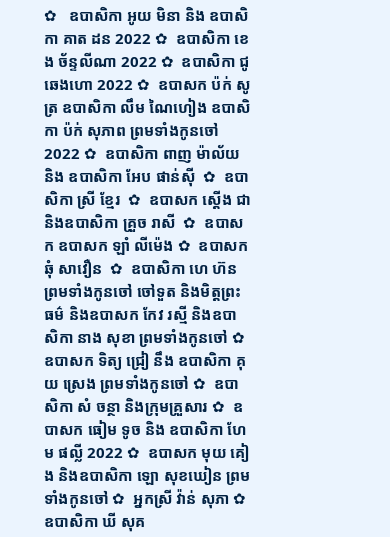✿   ឧបាសិកា អូយ មិនា និង ឧបាសិកា គាត ដន 2022 ✿  ឧបាសិកា ខេង ច័ន្ទលីណា 2022 ✿  ឧបាសិកា ជូ ឆេងហោ 2022 ✿  ឧបាសក ប៉ក់ សូត្រ ឧបាសិកា លឹម ណៃហៀង ឧបាសិកា ប៉ក់ សុភាព ព្រមទាំងកូនចៅ  2022 ✿  ឧបាសិកា ពាញ ម៉ាល័យ និង ឧបាសិកា អែប ផាន់ស៊ី  ✿  ឧបាសិកា ស្រី ខ្មែរ  ✿  ឧបាសក ស្តើង ជា និងឧបាសិកា គ្រួច រាសី  ✿  ឧបាសក ឧបាសក ឡាំ លីម៉េង ✿  ឧបាសក ឆុំ សាវឿន  ✿  ឧបាសិកា ហេ ហ៊ន ព្រមទាំងកូនចៅ ចៅទួត និងមិត្តព្រះធម៌ និងឧបាសក កែវ រស្មី និងឧបាសិកា នាង សុខា ព្រមទាំងកូនចៅ ✿  ឧបាសក ទិត្យ ជ្រៀ នឹង ឧបាសិកា គុយ ស្រេង ព្រមទាំងកូនចៅ ✿  ឧបាសិកា សំ ចន្ថា និងក្រុមគ្រួសារ ✿  ឧបាសក ធៀម ទូច និង ឧបាសិកា ហែម ផល្លី 2022 ✿  ឧបាសក មុយ គៀង និងឧបាសិកា ឡោ សុខឃៀន ព្រមទាំងកូនចៅ ✿  អ្នកស្រី វ៉ាន់ សុភា ✿  ឧបាសិកា ឃី សុគ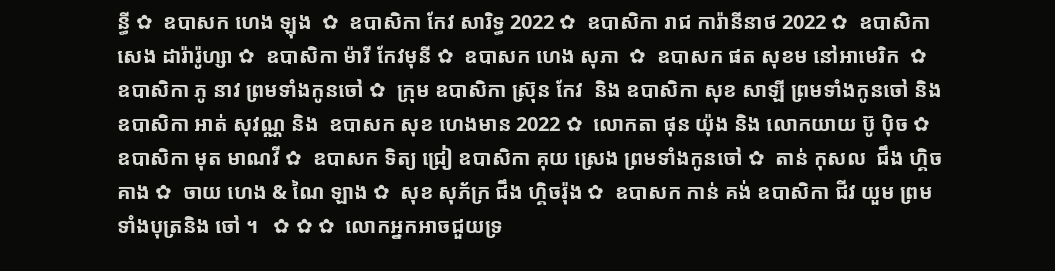ន្ធី ✿  ឧបាសក ហេង ឡុង  ✿  ឧបាសិកា កែវ សារិទ្ធ 2022 ✿  ឧបាសិកា រាជ ការ៉ានីនាថ 2022 ✿  ឧបាសិកា សេង ដារ៉ារ៉ូហ្សា ✿  ឧបាសិកា ម៉ារី កែវមុនី ✿  ឧបាសក ហេង សុភា  ✿  ឧបាសក ផត សុខម នៅអាមេរិក  ✿  ឧបាសិកា ភូ នាវ ព្រមទាំងកូនចៅ ✿  ក្រុម ឧបាសិកា ស្រ៊ុន កែវ  និង ឧបាសិកា សុខ សាឡី ព្រមទាំងកូនចៅ និង ឧបាសិកា អាត់ សុវណ្ណ និង  ឧបាសក សុខ ហេងមាន 2022 ✿  លោកតា ផុន យ៉ុង និង លោកយាយ ប៊ូ ប៉ិច ✿  ឧបាសិកា មុត មាណវី ✿  ឧបាសក ទិត្យ ជ្រៀ ឧបាសិកា គុយ ស្រេង ព្រមទាំងកូនចៅ ✿  តាន់ កុសល  ជឹង ហ្គិចគាង ✿  ចាយ ហេង & ណៃ ឡាង ✿  សុខ សុភ័ក្រ ជឹង ហ្គិចរ៉ុង ✿  ឧបាសក កាន់ គង់ ឧបាសិកា ជីវ យួម ព្រមទាំងបុត្រនិង ចៅ ។   ✿ ✿ ✿  លោកអ្នកអាចជួយទ្រ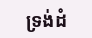ទ្រង់ដំ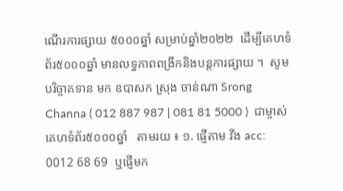ណើរការផ្សាយ ៥០០០ឆ្នាំ សម្រាប់ឆ្នាំ២០២២  ដើម្បីគេហទំព័រ៥០០០ឆ្នាំ មានលទ្ធភាពពង្រីកនិងបន្តការផ្សាយ ។  សូមបរិច្ចាគទាន មក ឧបាសក ស្រុង ចាន់ណា Srong Channa ( 012 887 987 | 081 81 5000 )  ជាម្ចាស់គេហទំព័រ៥០០០ឆ្នាំ   តាមរយ ៖ ១. ផ្ញើតាម វីង acc: 0012 68 69  ឬផ្ញើមក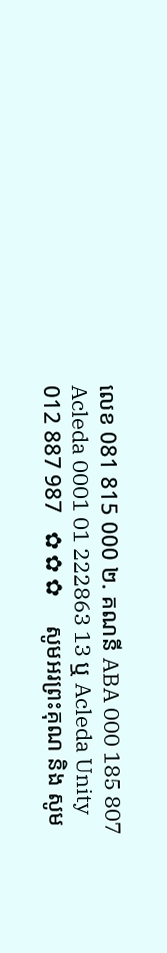លេខ 081 815 000 ២. គណនី ABA 000 185 807 Acleda 0001 01 222863 13 ឬ Acleda Unity 012 887 987   ✿ ✿ ✿     សូមអរព្រះគុណ និង សូម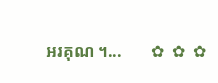អរគុណ ។...       ✿  ✿  ✿